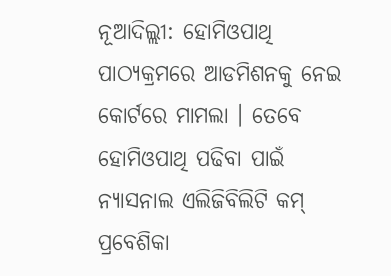ନୂଆଦିଲ୍ଲୀ: ହୋମିଓପାଥି ପାଠ୍ୟକ୍ରମରେ ଆଡମିଶନକୁ ନେଇ କୋର୍ଟରେ ମାମଲା । ତେବେ ହୋମିଓପାଥି ପଢିବା ପାଇଁ ନ୍ୟାସନାଲ ଏଲିଜିବିଲିଟି କମ୍ ପ୍ରବେଶିକା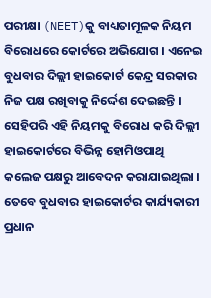ପରୀକ୍ଷା (NEET)କୁ ବାଧ୍ୟତାମୂଳକ ନିୟମ ବିରୋଧରେ କୋର୍ଟରେ ଅଭିଯୋଗ । ଏନେଇ ବୁଧବାର ଦିଲ୍ଲୀ ହାଇକୋର୍ଟ କେନ୍ଦ୍ର ସରକାର ନିଜ ପକ୍ଷ ରଖିବାକୁ ନିର୍ଦ୍ଦେଶ ଦେଇଛନ୍ତି ।
ସେହିପରି ଏହି ନିୟମକୁ ବିରୋଧ କରି ଦିଲ୍ଲୀ ହାଇକୋର୍ଟରେ ବିଭିନ୍ନ ହୋମିଓପାଥି କଲେଜ ପକ୍ଷରୁ ଆବେଦନ କରାଯାଇଥିଲା । ତେବେ ବୁଧବାର ହାଇକୋର୍ଟର କାର୍ଯ୍ୟକାରୀ ପ୍ରଧାନ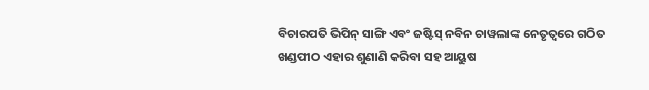ବିଚାରପତି ଭିପିନ୍ ସାଙ୍ଗି ଏବଂ ଜଷ୍ଟିସ୍ ନବିନ ଚାୱଲାଙ୍କ ନେତୃତ୍ୱରେ ଗଠିତ ଖଣ୍ଡପୀଠ ଏହାର ଶୁଣାଣି କରିବା ସହ ଆୟୁଷ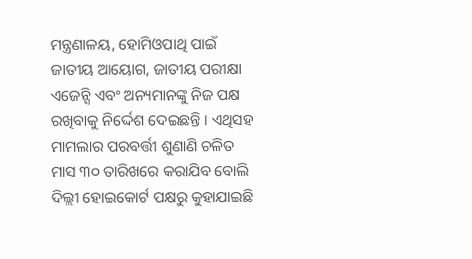ମନ୍ତ୍ରଣାଳୟ, ହୋମିଓପାଥି ପାଇଁ ଜାତୀୟ ଆୟୋଗ, ଜାତୀୟ ପରୀକ୍ଷା ଏଜେନ୍ସି ଏବଂ ଅନ୍ୟମାନଙ୍କୁ ନିଜ ପକ୍ଷ ରଖିବାକୁ ନିର୍ଦ୍ଦେଶ ଦେଇଛନ୍ତି । ଏଥିସହ ମାମଲାର ପରବର୍ତ୍ତୀ ଶୁଣାଣି ଚଳିତ ମାସ ୩୦ ତାରିଖରେ କରାଯିବ ବୋଲି ଦିଲ୍ଲୀ ହୋଇକୋର୍ଟ ପକ୍ଷରୁ କୁହାଯାଇଛି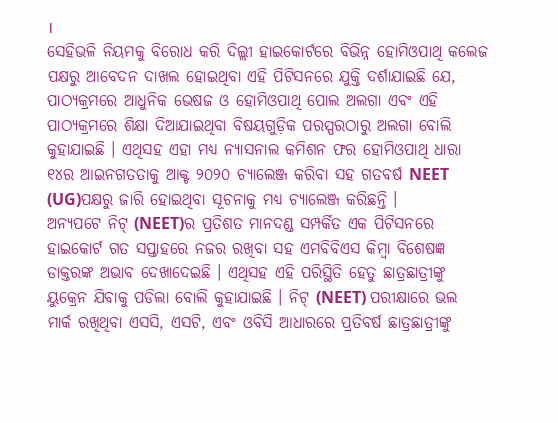।
ସେହିଭଳି ନିୟମକୁ ବିରୋଧ କରି ଦିଲ୍ଲୀ ହାଇକୋର୍ଟରେ ବିଭିନ୍ନ ହୋମିଓପାଥି କଲେଜ ପକ୍ଷରୁ ଆବେଦନ ଦାଖଲ ହୋଇଥିବା ଏହି ପିଟିସନରେ ଯୁକ୍ତି ଦର୍ଶାଯାଇଛି ଯେ, ପାଠ୍ୟକ୍ରମରେ ଆଧୁନିକ ଭେଷଜ ଓ ହୋମିଓପାଥି ପୋଲ ଅଲଗା ଏବଂ ଏହି ପାଠ୍ୟକ୍ରମରେ ଶିକ୍ଷା ଦିଆଯାଇଥିବା ବିଷୟଗୁଡ଼ିକ ପରସ୍ପରଠାରୁ ଅଲଗା ବୋଲି କୁହାଯାଇଛି । ଏଥିସହ ଏହା ମଧ୍ୟ ନ୍ୟାସନାଲ କମିଶନ ଫର ହୋମିଓପାଥି ଧାରା ୧୪ର ଆଇନଗତତାକୁ ଆକ୍ଟ ୨୦୨୦ ଚ୍ୟାଲେଞ୍ଜ କରିବା ସହ ଗତବର୍ଷ NEET (UG)ପକ୍ଷରୁ ଜାରି ହୋଇଥିବା ସୂଚନାକୁ ମଧ୍ୟ ଚ୍ୟାଲେଞ୍ଜ କରିଛନ୍ତି ।
ଅନ୍ୟପଟେ ନିଟ୍ (NEET)ର ପ୍ରତିଶତ ମାନଦଣ୍ଡ ସମ୍ପର୍କିତ ଏକ ପିଟିସନରେ ହାଇକୋର୍ଟ ଗତ ସପ୍ତାହରେ ନଜର ରଖିବା ସହ ଏମବିବିଏସ କିମ୍ବା ବିଶେଷଜ୍ଞ ଡାକ୍ତରଙ୍କ ଅଭାବ ଦେଖାଦେଇଛି । ଏଥିସହ ଏହି ପରିସ୍ଥିତି ହେତୁ ଛାତ୍ରଛାତ୍ରୀଙ୍କୁ ୟୁକ୍ରେନ ଯିବାକୁ ପଡିଲା ବୋଲି କୁହାଯାଇଛି । ନିଟ୍ (NEET) ପରୀକ୍ଷାରେ ଭଲ ମାର୍କ ରଖିଥିବା ଏସସି, ଏସଟି, ଏବଂ ଓବିସି ଆଧାରରେ ପ୍ରତିବର୍ଷ ଛାତ୍ରଛାତ୍ରୀଙ୍କୁ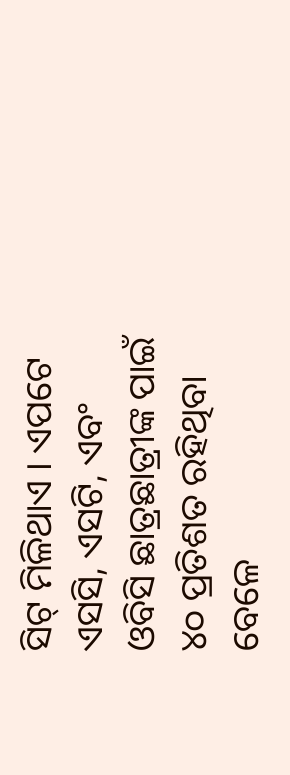ସିଟ୍ ମିଳିଥାଏ । ଏପଟେ ଏସସି, ଏସଟି, ଏବଂ ଓବିସି ଛାତ୍ରଛାତ୍ରୀଙ୍କ ପାଇଁ ୪୦ ପ୍ରତିଶତ ରହିଥିବା ବେଳେ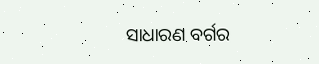ସାଧାରଣ ବର୍ଗର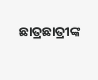ଛାତ୍ରଛାତ୍ରୀଙ୍କ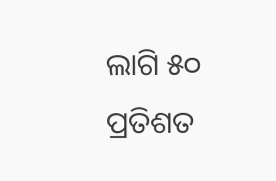ଲାଗି ୫୦ ପ୍ରତିଶତ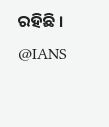ରହିଛି ।
@IANS